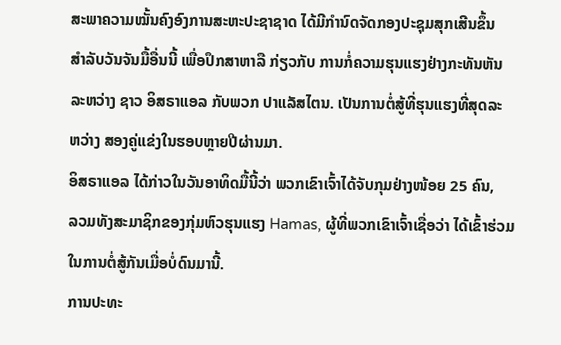ສະພາຄວາມໝັ້ນຄົງອົງການສະຫະປະຊາຊາດ ໄດ້ມີກຳນົດຈັດກອງປະຊຸມສຸກເສີນຂຶ້ນ
ສຳລັບວັນຈັນມື້ອື່ນນີ້ ເພື່ອປຶກສາຫາລື ກ່ຽວກັບ ການກໍ່ຄວາມຮຸນແຮງຢ່າງກະທັນຫັນ
ລະຫວ່າງ ຊາວ ອິສຣາແອລ ກັບພວກ ປາແລັສໄຕນ. ເປັນການຕໍ່ສູ້ທີ່ຮຸນແຮງທີ່ສຸດລະ
ຫວ່າງ ສອງຄູ່ແຂ່ງໃນຮອບຫຼາຍປີຜ່ານມາ.
ອິສຣາແອລ ໄດ້ກ່າວໃນວັນອາທິດມື້ນີ້ວ່າ ພວກເຂົາເຈົ້າໄດ້ຈັບກຸມຢ່າງໜ້ອຍ 25 ຄົນ,
ລວມທັງສະມາຊິກຂອງກຸ່ມຫົວຮຸນແຮງ Hamas, ຜູ້ທີ່ພວກເຂົາເຈົ້າເຊື່ອວ່າ ໄດ້ເຂົ້າຮ່ວມ
ໃນການຕໍ່ສູ້ກັນເມື່ອບໍ່ດົນມານີ້.
ການປະທະ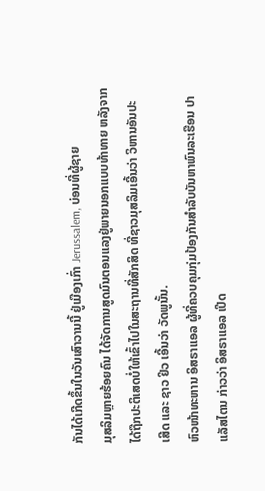ກັນໄດ້ເກີດຂຶ້ນໃນວັນເສົາວານນີ້ ຢູ່ເມືອງເກົ່າ Jerussalem, ບ່ອນທີ່ຜູ້ຊາຍ
ມຸສລິມຫຼາຍຮ້ອຍຄົນ ໄດ້ຈັດການສູດມົນຕອນແລງຢູ່ພາຍນອກແບບທ້າທາຍ ຫລັງຈາກ
ໄດ້ຖືກປະຕິເສດບໍ່ໃຫ້ເຂົ້າໄປໃນສະຖານທີ່ສັກສິດ ທີ່ຊາວມຸສລິມເອີ້ນວ່າ ວິຫານອັນປະ
ເສີດ ແລະ ຊາວ ຢິວ ເອີ້ນວ່າ ວັດພູນັ້ນ.
ຫົວໜ້າທະຫານ ອິສຣາແອລ ຜູ້ທີ່ຄວບຄຸມກຸ່ມປ້ອງກັນສຳລັບບັນຫາພົນລະເຮືອນ ປາ
ແລັສໄຕນ ກ່າວວ່າ ອິສຣາແອລ ເປີດ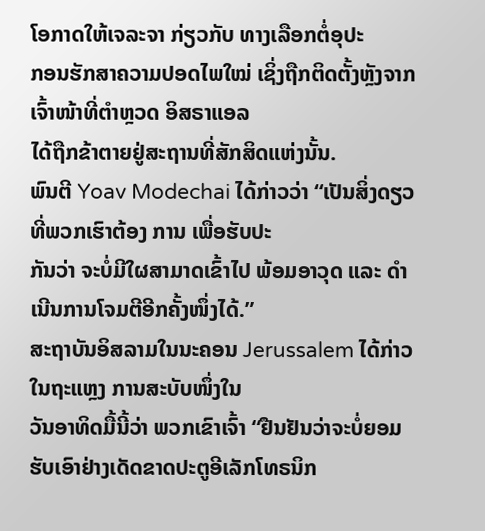ໂອກາດໃຫ້ເຈລະຈາ ກ່ຽວກັບ ທາງເລືອກຕໍ່ອຸປະ
ກອນຮັກສາຄວາມປອດໄພໃໝ່ ເຊິ່ງຖືກຕິດຕັ້ງຫຼັງຈາກເຈົ້າໜ້າທີ່ຕຳຫຼວດ ອິສຣາແອລ
ໄດ້ຖືກຂ້າຕາຍຢູ່ສະຖານທີ່ສັກສິດແຫ່ງນັ້ນ.
ພົນຕີ Yoav Modechai ໄດ້ກ່າວວ່າ “ເປັນສິ່ງດຽວທີ່ພວກເຮົາຕ້ອງ ການ ເພື່ອຮັບປະ
ກັນວ່າ ຈະບໍ່ມີໃຜສາມາດເຂົ້າໄປ ພ້ອມອາວຸດ ແລະ ດຳເນີນການໂຈມຕີອີກຄັ້ງໜຶ່ງໄດ້.”
ສະຖາບັນອິສລາມໃນນະຄອນ Jerussalem ໄດ້ກ່າວໃນຖະແຫຼງ ການສະບັບໜຶ່ງໃນ
ວັນອາທິດມື້ນີ້ວ່າ ພວກເຂົາເຈົ້າ “ຢືນຢັນວ່າຈະບໍ່ຍອມຮັບເອົາຢ່າງເດັດຂາດປະຕູອີເລັກໂທຣນິກ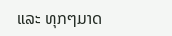ແລະ ທຸກໆມາດ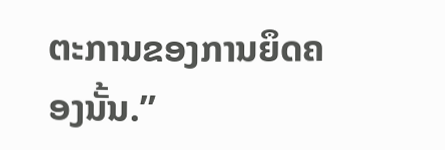ຕະການຂອງການຍຶດຄອງນັ້ນ.”